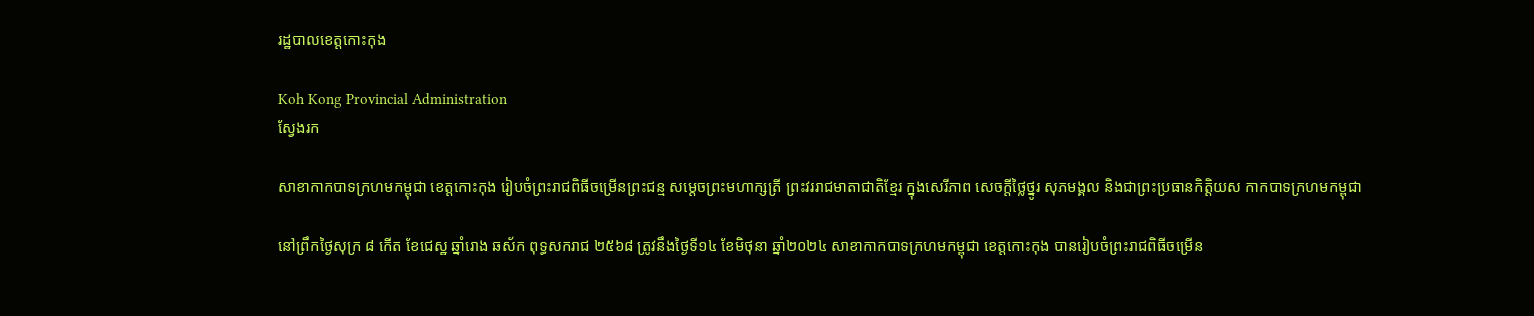រដ្ឋបាលខេត្តកោះកុង

Koh Kong Provincial Administration
ស្វែងរក

សាខាកាកបាទក្រហមកម្ពុជា ខេត្តកោះកុង រៀបចំព្រះរាជពិធីចម្រើនព្រះជន្ម សម្តេចព្រះមហាក្សត្រី ព្រះវររាជមាតាជាតិខ្មែរ ក្នុងសេរីភាព សេចក្តីថ្លៃថ្នូរ សុភមង្គល និងជាព្រះប្រធានកិត្តិយស កាកបាទក្រហមកម្ពុជា

នៅព្រឹកថ្ងៃសុក្រ ៨ កើត ខែជេស្ឋ ឆ្នាំរោង ឆស័ក ពុទ្ធសករាជ ២៥៦៨ ត្រូវនឹងថ្ងៃទី១៤ ខែមិថុនា ឆ្នាំ២០២៤ សាខាកាកបាទក្រហមកម្ពុជា ខេត្តកោះកុង បានរៀបចំព្រះរាជពិធីចម្រើន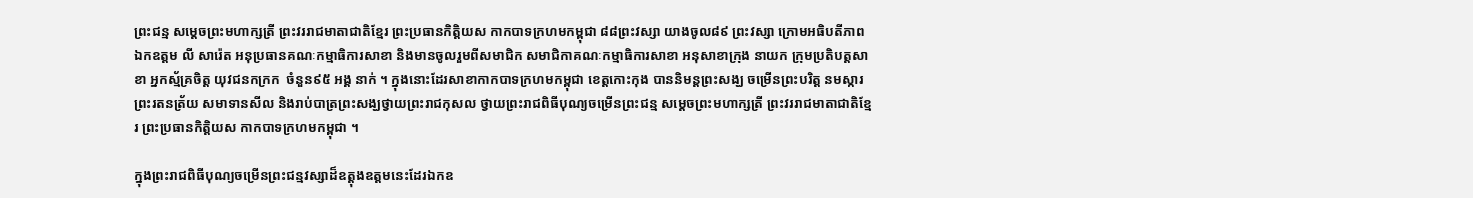ព្រះជន្ម សម្តេចព្រះមហាក្សត្រី ព្រះវររាជមាតាជាតិខ្មែរ ព្រះប្រធានកិត្តិយស កាកបាទក្រហមកម្ពុជា ៨៨ព្រះវស្សា យាងចូល៨៩ ព្រះវស្សា ក្រោមអធិបតីភាព ឯកឧត្តម លី សារ៉េត អនុប្រធានគណៈកម្មាធិការសាខា និងមានចូលរួមពីសមាជិក សមាជិកាគណៈកម្មាធិការសាខា អនុសាខាក្រុង នាយក ក្រុមប្រតិបត្តសាខា អ្នកស្ម័គ្រចិត្ត យុវជនកក្រក  ចំនួន៩៥ អង្គ នាក់ ។ ក្នុងនោះដែរសាខាកាកបាទក្រហមកម្ពុជា ខេត្តកោះកុង បាននិមន្តព្រះសង្ឃ ចម្រើនព្រះបរិត្ត នមស្ការព្រះរតនត្រ័យ សមាទានសីល និងរាប់បាត្រព្រះសង្ឃថ្វាយព្រះរាជកុសល ថ្វាយព្រះរាជពិធីបុណ្យចម្រើនព្រះជន្ម សម្តេចព្រះមហាក្សត្រី ព្រះវររាជមាតាជាតិខ្មែរ ព្រះប្រធានកិត្តិយស កាកបាទក្រហមកម្ពុជា ។

ក្នុងព្រះរាជពិធីបុណ្យចម្រើនព្រះជន្មវស្សាដ៏ឧត្តុងឧត្តមនេះដែរឯកឧ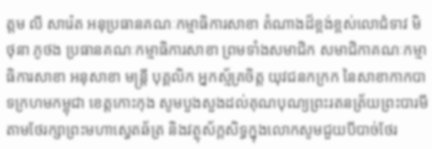ត្តម លី សារ៉េត អនុប្រធានគណៈកម្មាធិការសាខា តំណាងដ៏ខ្ពង់ខ្ពស់លោជំទាវ មិថុនា ភូថង ប្រធានគណៈកម្មាធិការសាខា ព្រមទាំងសមាជិក សមាជិកាគណៈកម្មាធិការសាខា អនុសាខា មន្រ្តី បុគ្គលិក អ្នកស័្មគ្រចិត្ត យុវជនកក្រក នៃសាខាកាកបាទក្រហមកម្ពុជា ខេត្តកោះកុង សូមបួងសួងដល់គុណបុណ្យព្រះរតនត្រ័យព្រះបារមី តាមថែរក្សាព្រះមហាស្វេតឆ័ត្រ និងវត្ថុស័ក្តសិទ្ធក្នុងលោកសូមជួយបីបាច់ថែរ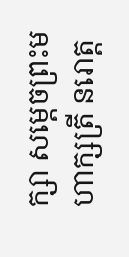ក្សា សម្តេចព្រះមហាក្សត្រី នរោត្ត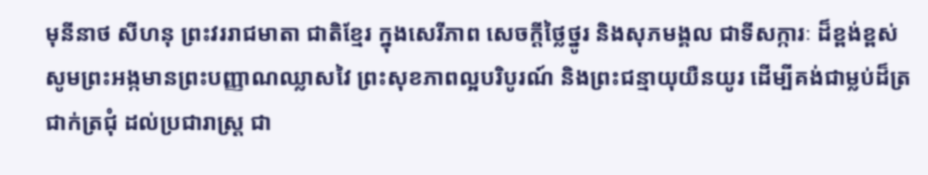មុនីនាថ សីហនុ ព្រះវររាជមាតា ជាតិខ្មែរ ក្នុងសេរីភាព សេចក្តីថ្លៃថ្នូរ និងសុភមង្គល ជាទីសក្ការៈ ដ៏ខ្ពង់ខ្ពស់ សូមព្រះអង្កមានព្រះបញ្ញាណឈ្លាសវៃ ព្រះសុខភាពល្អបរិបូរណ៍ និងព្រះជន្មាយុយឺនយូរ ដើម្បីគង់ជាម្លប់ដ៏ត្រជាក់ត្រជុំ ដល់ប្រជារាស្ត្រ ជា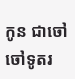កូន ជាចៅ ចៅទូតរ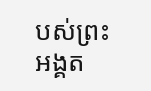បស់ព្រះអង្គត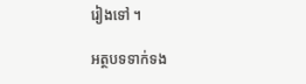រៀងទៅ ។

អត្ថបទទាក់ទង